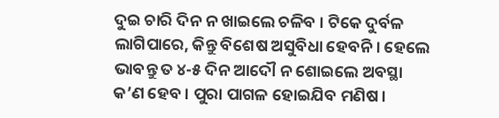ଦୁଇ ଚାରି ଦିନ ନ ଖାଇଲେ ଚଳିବ । ଟିକେ ଦୁର୍ବଳ ଲାଗିପାରେ, କିନ୍ତୁ ବିଶେଷ ଅସୁବିଧା ହେବନି । ହେଲେ ଭାବନ୍ତୁ ତ ୪-୫ ଦିନ ଆଦୌ ନ ଶୋଇଲେ ଅବସ୍ଥା କ’ଣ ହେବ । ପୁରା ପାଗଳ ହୋଇଯିବ ମଣିଷ ।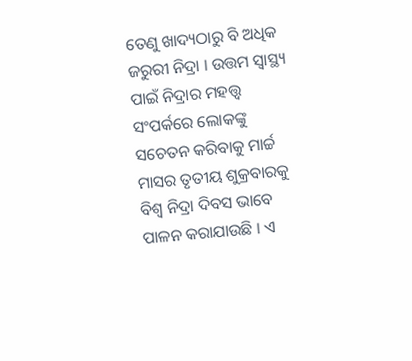ତେଣୁ ଖାଦ୍ୟଠାରୁ ବି ଅଧିକ ଜରୁରୀ ନିଦ୍ରା । ଉତ୍ତମ ସ୍ୱାସ୍ଥ୍ୟ ପାଇଁ ନିଦ୍ରାର ମହତ୍ତ୍ୱ ସଂପର୍କରେ ଲୋକଙ୍କୁ ସଚେତନ କରିବାକୁ ମାର୍ଚ୍ଚ ମାସର ତୃତୀୟ ଶୁକ୍ରବାରକୁ ବିଶ୍ୱ ନିଦ୍ରା ଦିବସ ଭାବେ ପାଳନ କରାଯାଉଛି । ଏ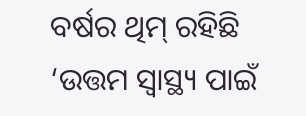ବର୍ଷର ଥିମ୍ ରହିଛି ‘ଉତ୍ତମ ସ୍ୱାସ୍ଥ୍ୟ ପାଇଁ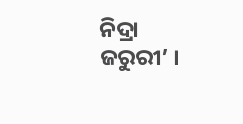ନିଦ୍ରା ଜରୁରୀ’ ।